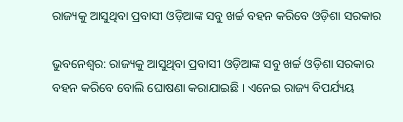ରାଜ୍ୟକୁ ଆସୁଥିବା ପ୍ରବାସୀ ଓଡ଼ିଆଙ୍କ ସବୁ ଖର୍ଚ୍ଚ ବହନ କରିବେ ଓଡ଼ିଶା ସରକାର

ଭୁବନେଶ୍ବର: ରାଜ୍ୟକୁ ଆସୁଥିବା ପ୍ରବାସୀ ଓଡ଼ିଆଙ୍କ ସବୁ ଖର୍ଚ୍ଚ ଓଡ଼ିଶା ସରକାର ବହନ କରିବେ ବୋଲି ଘୋଷଣା କରାଯାଇଛି । ଏନେଇ ରାଜ୍ୟ ବିପର୍ଯ୍ୟୟ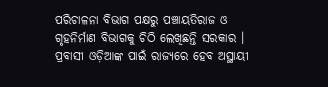ପରିଚାଳନା ବିଭାଗ ପକ୍ଷରୁ ପଞ୍ଚାୟତିରାଜ ଓ ଗୃହନିର୍ମାଣ ବିଭାଗକୁ ଚିଠି ଲେଖିଛନ୍ତି ସରକାର । ପ୍ରବାସୀ ଓଡ଼ିଆଙ୍କ ପାଇଁ ରାଜ୍ୟରେ ହେବ ଅସ୍ଥାୟୀ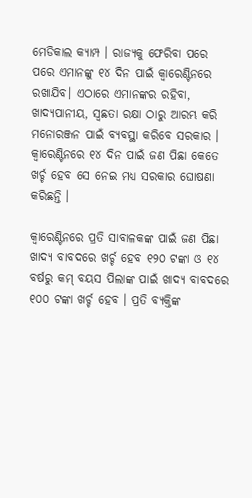ମେଡିକାଲ କ୍ୟାମ୍ପ । ରାଜ୍ୟକୁ ଫେରିବା ପରେ ପରେ ଏମାନଙ୍କୁ ୧୪ ଦିନ ପାଇଁ କ୍ୱାରେଣ୍ଟିନରେ ରଖାଯିବ। ଏଠାରେ ଏମାନଙ୍କର ରହିବା, ଖାଦ୍ୟପାନୀୟ, ସ୍ୱଛତା ରକ୍ଷା ଠାରୁ ଆରମ୍ଭ କରି ମନୋରଞ୍ଜନ ପାଇଁ ବ୍ୟବସ୍ଥା କରିବେ ସରକାର । କ୍ୱାରେଣ୍ଟିନରେ ୧୪ ଦିନ ପାଇଁ ଜଣ ପିଛା କେତେ ଖର୍ଚ୍ଚ ହେବ ସେ ନେଇ ମଧ୍ୟ ସରକାର ଘୋଷଣା କରିଛନ୍ତି ।

କ୍ୱାରେଣ୍ଟିନରେ ପ୍ରତି ସାବାଳକଙ୍କ ପାଇଁ ଜଣ ପିଛା ଖାଦ୍ୟ ବାବଦରେ ଖର୍ଚ୍ଚ ହେବ ୧୨୦ ଟଙ୍କା ଓ ୧୪ ବର୍ଷରୁ କମ୍ ବୟସ ପିଲାଙ୍କ ପାଇଁ ଖାଦ୍ୟ ବାବଦରେ ୧୦୦ ଟଙ୍କା ଖର୍ଚ୍ଚ ହେବ । ପ୍ରତି ବ୍ୟକ୍ତିଙ୍କ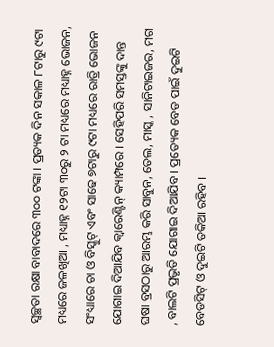ସ୍ୱଚ୍ଛତା ରକ୍ଷା ବାବାଦରେ ୩୦୦ ଟଙ୍କା । ପ୍ରତ୍ୟକ ଦିନ ସକାଳ ୮ଟାରୁ ୯ଟା ମଧ୍ୟରେ ଜଳଖିଆ , ମଧ୍ୟାହ୍ନ ୧୨ଟା ୩୦ରୁ ୨ ଟା ମଧ୍ୟରେ ମଧ୍ୟାହ୍ନ ଭୋଜନ, ସଂଧ୍ୟାରେ ଚା ଓ ବିସ୍କୁଟ୍ ଏବଂ ସାଢେ ୭ଟାରୁ ୯ଟା ମଧ୍ୟରେ ରାତ୍ରି ଭୋଜନ ଯୋଗାଇ ଦିଆଯିବ କ୍ୱାରେଣ୍ଟିନ୍ କ୍ୟାମ୍ପରେ । ସେହିପରି ସମସ୍ତଙ୍କୁ ଦାନ୍ତ ଘଷା ବ୍ରସଠାରୁ ଆରମ୍ଭ କରି ସାବୁନ, ତେଲ, ମାସ୍କ , ସାନିଟାଇଜର, ମଗ , ବାଲଟି ପ୍ରଭୃତି ଯୋଗାଇ ଦିଆଯିବ । ପ୍ରତ୍ୟେକ ବେଡ ପାଇଁ ଦୁଇଟି ବେଡସିଟ୍ ଓ ଦୁଇଟି ତକିଆ ରହିବ ।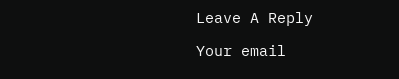Leave A Reply

Your email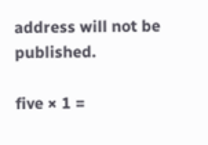address will not be published.

five × 1 =